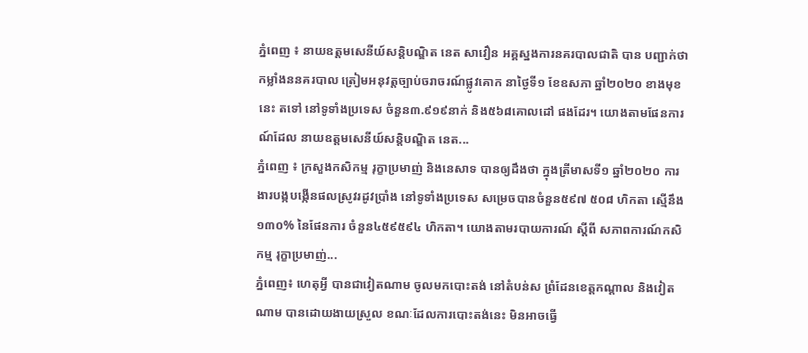ភ្នំពេញ ៖ នាយឧត្តមសេនីយ៍សន្ដិបណ្ឌិត នេត សាវឿន អគ្គស្នងការនគរបាលជាតិ បាន បញ្ជាក់ថា កម្លាំងននគរបាល ត្រៀមអនុវត្តច្បាប់ចរាចរណ៍ផ្លូវគោក នាថ្ងៃទី១ ខែឧសភា ឆ្នាំ២០២០ ខាងមុខនេះ តទៅ នៅទូទាំងប្រទេស ចំនួន៣.៩១៩នាក់ និង៥៦៨គោលដៅ ផងដែរ។ យោងតាមផែនការណ៍ដែល នាយឧត្តមសេនីយ៍សន្ដិបណ្ឌិត នេត...
ភ្នំពេញ ៖ ក្រសួងកសិកម្ម រុក្ខាប្រមាញ់ និងនេសាទ បានឲ្យដឹងថា ក្នុងត្រីមាសទី១ ឆ្នាំ២០២០ ការងារបង្កបង្កើនផលស្រូវរដូវប្រាំង នៅទូទាំងប្រទេស សម្រេចបានចំនួន៥៩៧ ៥០៨ ហិកតា ស្មើនឹង ១៣០% នៃផែនការ ចំនួន៤៥៩៥៩៤ ហិកតា។ យោងតាមរបាយការណ៍ ស្ដីពី សភាពការណ៍កសិកម្ម រុក្ខាប្រមាញ់...
ភ្នំពេញ៖ ហេតុអ្វី បានជាវៀតណាម ចូលមកបោះតង់ នៅតំបន់ស ព្រំដែនខេត្តកណ្ដាល និងវៀតណាម បានដោយងាយស្រួល ខណៈដែលការបោះតង់នេះ មិនអាចធ្វើ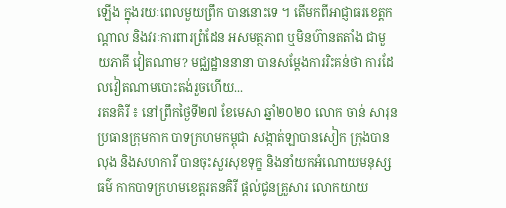ឡើង ក្នុងរយៈពេលមួយព្រឹក បាននោះទេ ។ តើមកពីអាជ្ញាធរខេត្តកណ្ដាល និងវរៈការពារព្រំដែន អសមត្ថភាព ឬមិនហ៊ានតតាំង ជាមួយភាគី វៀតណាម? មជ្ឈដ្ឋាននានា បានសម្ដែងការរិះគន់ថា ការដែលវៀតណាមបោះតង់រួចហើយ...
រតនគិរី ៖ នៅព្រឹកថ្ងៃទី២៧ ខែមេសា ឆ្នាំ២០២០ លោក ចាន់ សារុន ប្រធានក្រុមកាក បាទក្រហមកម្ពុជា សង្កាត់ឡាបានសៀក ក្រុងបានលុង និងសហការី បានចុះសួរសុខទុក្ខ និងនាំយកអំណោយមនុស្សធម៌ កាកបាទក្រហមខេត្តរតនគិរី ផ្តល់ជូនគ្រួសារ លោកយាយ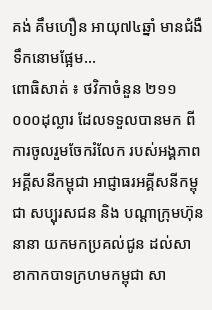គង់ គឹមហឿន អាយុ៧៤ឆ្នាំ មានជំងឺទឹកនោមផ្អែម...
ពោធិសាត់ ៖ ថវិកាចំនួន ២១១ ០០០ដុល្លារ ដែលទទួលបានមក ពីការចូលរួមចែករំលែក របស់អង្គភាពអគ្គីសនីកម្ពុជា អាជ្ញាធរអគ្គីសនីកម្ពុជា សប្បុរសជន និង បណ្តាក្រុមហ៊ុននានា យកមកប្រគល់ជូន ដល់សាខាកាកបាទក្រហមកម្ពុជា សា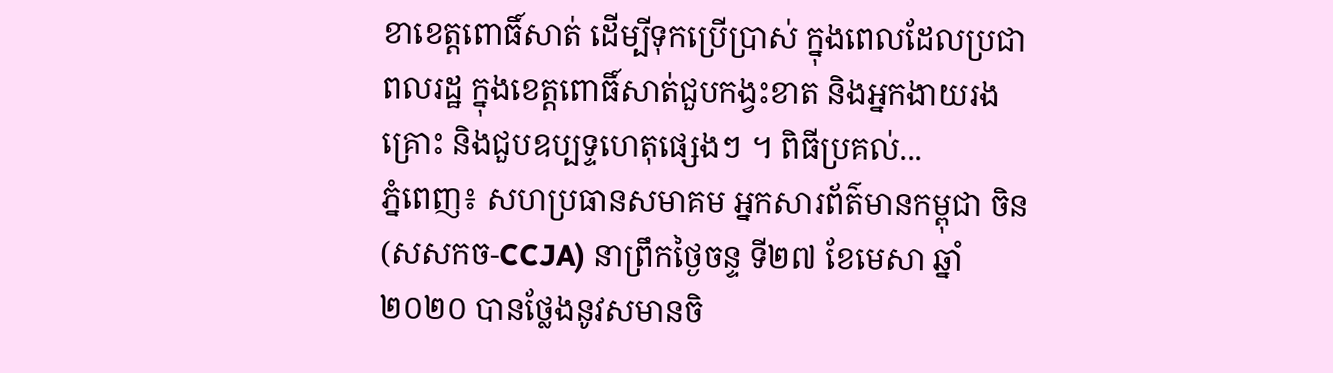ខាខេត្តពោធិ៍សាត់ ដើម្បីទុកប្រើប្រាស់ ក្នុងពេលដែលប្រជាពលរដ្ឋ ក្នុងខេត្តពោធិ៍សាត់ជួបកង្វះខាត និងអ្នកងាយរងគ្រោះ និងជួបឧប្បទ្ទហេតុផ្សេងៗ ។ ពិធីប្រគល់...
ភ្នំពេញ៖ សហប្រធានសមាគម អ្នកសារព័ត៌មានកម្ពុជា ចិន (សសកច-CCJA) នាព្រឹកថ្ងៃចន្ទ ទី២៧ ខែមេសា ឆ្នាំ២០២០ បានថ្លែងនូវសមានចិ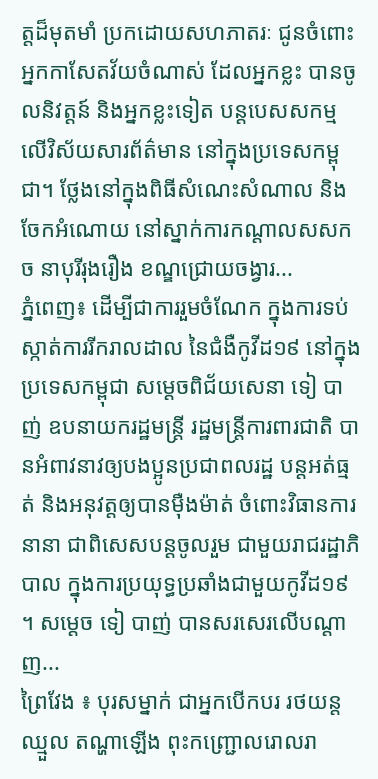ត្តដ៏មុតមាំ ប្រកដោយសហភាតរៈ ជូនចំពោះអ្នកកាសែតវ័យចំណាស់ ដែលអ្នកខ្លះ បានចូលនិវត្តន៍ និងអ្នកខ្លះទៀត បន្តបេសសកម្មលើវិស័យសារព័ត៌មាន នៅក្នុងប្រទេសកម្ពុជា។ ថ្លែងនៅក្នុងពិធីសំណេះសំណាល និងចែកអំណោយ នៅស្នាក់ការកណ្តាលសសកច នាបុរីរុងរឿង ខណ្ឌជ្រោយចង្វារ...
ភ្នំពេញ៖ ដើម្បីជាការរួមចំណែក ក្នុងការទប់ស្កាត់ការរីករាលដាល នៃជំងឺកូវីដ១៩ នៅក្នុងប្រទេសកម្ពុជា សម្ដេចពិជ័យសេនា ទៀ បាញ់ ឧបនាយករដ្ឋមន្ត្រី រដ្ឋមន្ត្រីការពារជាតិ បានអំពាវនាវឲ្យបងប្អូនប្រជាពលរដ្ឋ បន្តអត់ធ្មត់ និងអនុវត្តឲ្យបានម៉ឺងម៉ាត់ ចំពោះវិធានការនានា ជាពិសេសបន្តចូលរួម ជាមួយរាជរដ្ឋាភិបាល ក្នុងការប្រយុទ្ធប្រឆាំងជាមួយកូវីដ១៩ ។ សម្ដេច ទៀ បាញ់ បានសរសេរលើបណ្ដាញ...
ព្រៃវែង ៖ បុរសម្នាក់ ជាអ្នកបើកបរ រថយន្តឈ្មួល តណ្ហាឡើង ពុះកញ្ជ្រោលរោលរា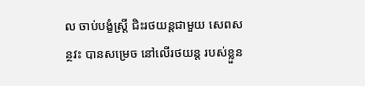ល ចាប់បង្ខំស្ត្រី ជិះរថយន្តជាមួយ សេពសន្ថវះ បានសម្រេច នៅលើរថយន្ត របស់ខ្លួន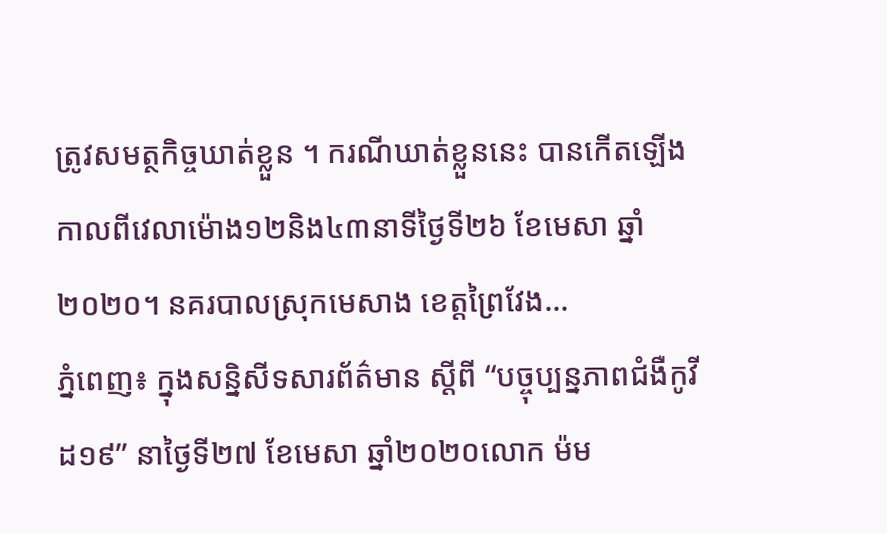ត្រូវសមត្ថកិច្ចឃាត់ខ្លួន ។ ករណីឃាត់ខ្លួននេះ បានកើតឡើង កាលពីវេលាម៉ោង១២និង៤៣នាទីថ្ងៃទី២៦ ខែមេសា ឆ្នាំ២០២០។ នគរបាលស្រុកមេសាង ខេត្តព្រៃវែង...
ភ្នំពេញ៖ ក្នុងសន្និសីទសារព័ត៌មាន ស្ដីពី “បច្ចុប្បន្នភាពជំងឺកូវីដ១៩” នាថ្ងៃទី២៧ ខែមេសា ឆ្នាំ២០២០លោក ម៉ម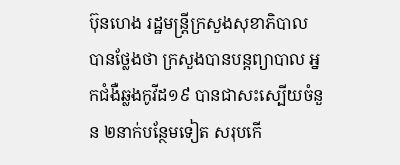ប៊ុនហេង រដ្ឋមន្រ្តីក្រសួងសុខាភិបាល បានថ្លែងថា ក្រសួងបានបន្តព្យាបាល អ្នកជំងឺឆ្លងកូវីដ១៩ បានជាសះស្បើយចំនួន ២នាក់បន្ថែមទៀត សរុបកើ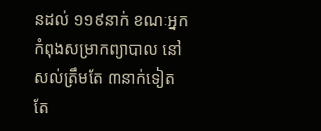នដល់ ១១៩នាក់ ខណៈអ្នកកំពុងសម្រាកព្យាបាល នៅសល់ត្រឹមតែ ៣នាក់ទៀតតែ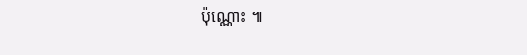ប៉ុណ្ណោះ ៕